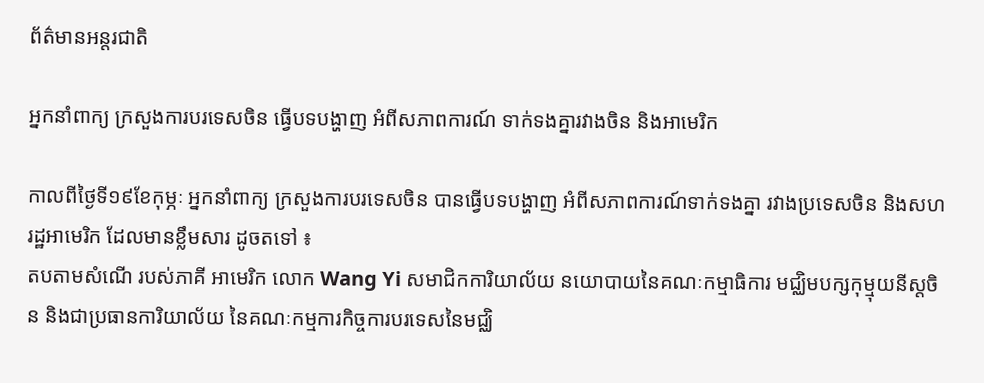ព័ត៌មានអន្តរជាតិ

អ្នកនាំពាក្យ ក្រសួងការបរទេសចិន ធ្វើបទបង្ហាញ អំពីសភាពការណ៍ ទាក់ទងគ្នារវាងចិន និងអាមេរិក

កាលពីថ្ងៃទី១៩ខែកុម្ភៈ អ្នកនាំពាក្យ ក្រសួងការបរទេសចិន បានធ្វើបទបង្ហាញ អំពីសភាពការណ៍ទាក់ទងគ្នា រវាងប្រទេសចិន និងសហរដ្ឋអាមេរិក ដែលមានខ្លឹមសារ ដូចតទៅ ៖
តបតាមសំណើ របស់ភាគី អាមេរិក លោក Wang Yi សមាជិកការិយាល័យ នយោបាយនៃគណៈកម្មាធិការ មជ្ឈិមបក្សកុម្មុយនីស្តចិន និងជាប្រធានការិយាល័យ នៃគណៈកម្មការកិច្ចការបរទេសនៃមជ្ឈិ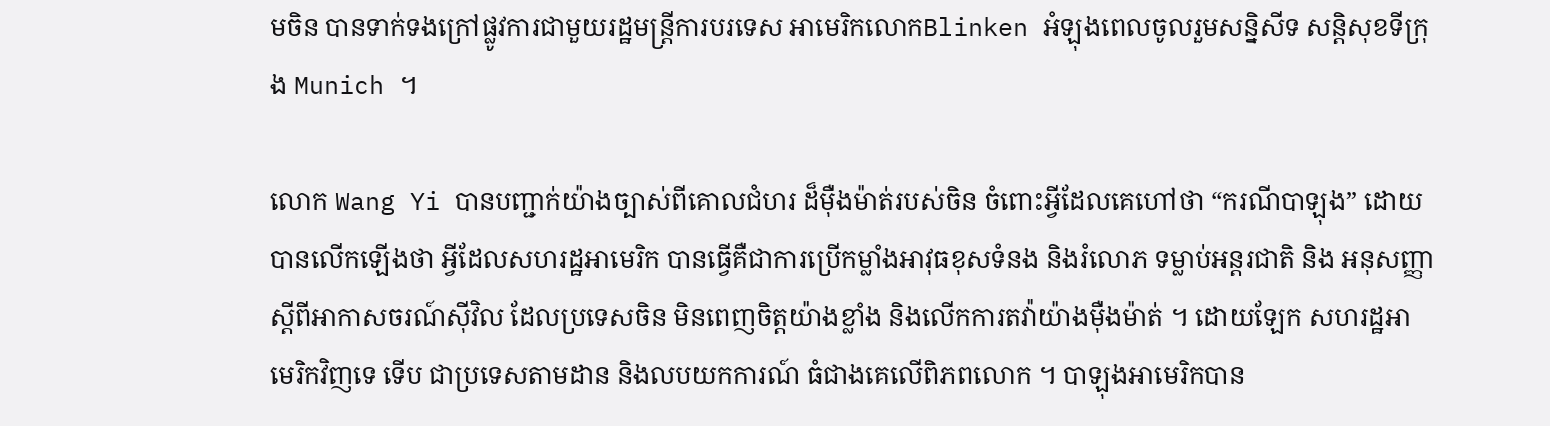មចិន បានទាក់ទងក្រៅផ្លូវការជាមួយរដ្ឋមន្ត្រីការបរទេស អាមេរិកលោកBlinken អំឡុងពេលចូលរួមសន្និសីទ សន្តិសុខទីក្រុង Munich ។

លោក Wang Yi បានបញ្ជាក់យ៉ាងច្បាស់ពីគោលជំហរ ដ៏ម៉ឺងម៉ាត់របស់ចិន ចំពោះអ្វីដែលគេហៅថា “ករណីបាឡុង” ដោយបានលើកឡើងថា អ្វីដែលសហរដ្ឋអាមេរិក បានធ្វើគឺជាការប្រើកម្លាំងអាវុធខុសទំនង និងរំលោភ ទម្លាប់អន្តរជាតិ និង អនុសញ្ញាស្តីពីអាកាសចរណ៍ស៊ីវិល ដែលប្រទេសចិន មិនពេញចិត្តយ៉ាងខ្លាំង និងលើកការតវ៉ាយ៉ាងម៉ឺងម៉ាត់ ។ ដោយឡែក សហរដ្ឋអាមេរិកវិញទេ ទើប ជាប្រទេសតាមដាន និងលបយកការណ៍ ធំជាងគេលើពិភពលោក ។ បាឡុងអាមេរិកបាន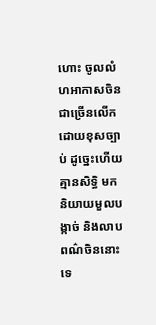ហោះ ចូលលំហអាកាសចិន ជាច្រើនលើកដោយខុសច្បាប់ ដូច្នេះហើយគ្មានសិទ្ធិ មកនិយាយមួលបង្កាច់ និងលាបពណ៌ចិននោះទេ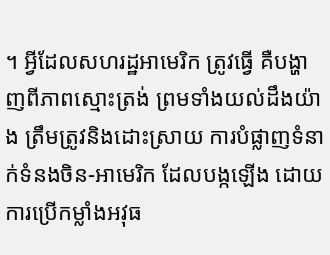។ អ្វីដែលសហរដ្ឋអាមេរិក ត្រូវធ្វើ គឺបង្ហាញពីភាពស្មោះត្រង់ ព្រមទាំងយល់ដឹងយ៉ាង ត្រឹមត្រូវនិងដោះស្រាយ ការបំផ្លាញទំនាក់ទំនងចិន-អាមេរិក ដែលបង្កឡើង ដោយការប្រើកម្លាំងអវុធ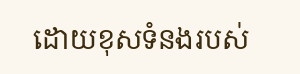ដោយខុសទំនងរបស់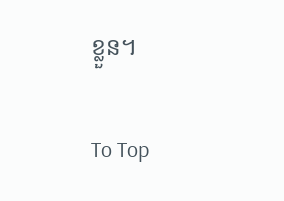ខ្លួន។

To Top